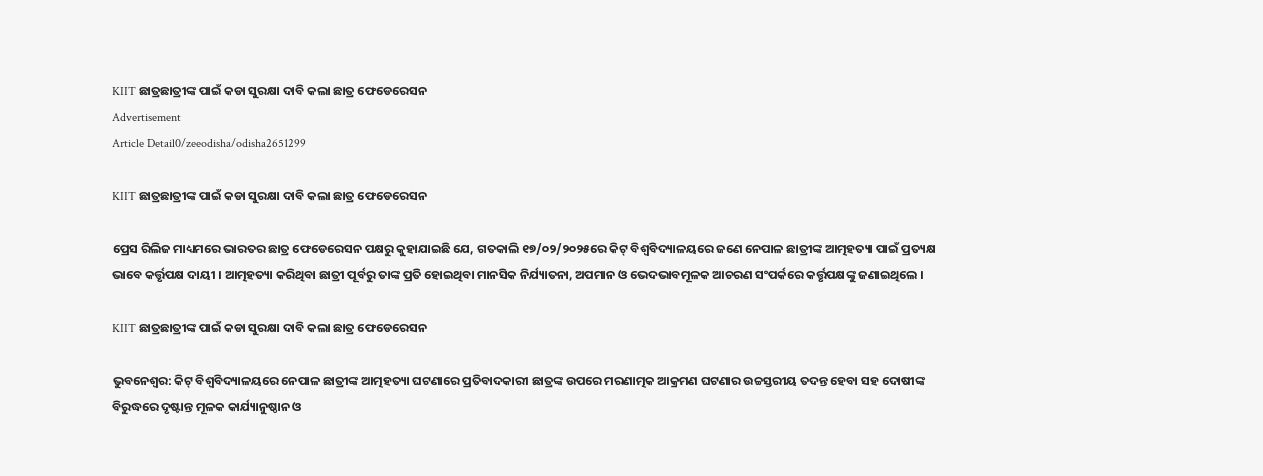KIIT ଛାତ୍ରଛାତ୍ରୀଙ୍କ ପାଇଁ କଡା ସୁରକ୍ଷା ଦାବି କଲା ଛାତ୍ର ଫେଡେରେସନ
Advertisement
Article Detail0/zeeodisha/odisha2651299

KIIT ଛାତ୍ରଛାତ୍ରୀଙ୍କ ପାଇଁ କଡା ସୁରକ୍ଷା ଦାବି କଲା ଛାତ୍ର ଫେଡେରେସନ

ପ୍ରେସ ରିଲିଜ ମାଧ୍ୟମରେ ଭାରତର ଛାତ୍ର ଫେଡେରେସନ ପକ୍ଷରୁ କୁହାଯାଇଛି ଯେ, ଗତକାଲି ୧୭/୦୨/୨୦୨୫ରେ କିଟ୍ ବିଶ୍ଵବିଦ୍ୟାଳୟରେ ଜଣେ ନେପାଳ ଛାତ୍ରୀଙ୍କ ଆତ୍ମହତ୍ୟା ପାଇଁ ପ୍ରତ୍ୟକ୍ଷ ଭାବେ କର୍ତ୍ତୃପକ୍ଷ ଦାୟୀ । ଆତ୍ମହତ୍ୟା କରିଥିବା ଛାତ୍ରୀ ପୂର୍ବରୁ ତାଙ୍କ ପ୍ରତି ହୋଇଥିବା ମାନସିକ ନିର୍ଯ୍ୟାତନା, ଅପମାନ ଓ ଭେଦଭାବମୂଳକ ଆଚରଣ ସଂପର୍କରେ କର୍ତ୍ତୃପକ୍ଷଙ୍କୁ ଜଣାଇଥିଲେ ।

KIIT ଛାତ୍ରଛାତ୍ରୀଙ୍କ ପାଇଁ କଡା ସୁରକ୍ଷା ଦାବି କଲା ଛାତ୍ର ଫେଡେରେସନ

ଭୁବନେଶ୍ୱର: କିଟ୍ ବିଶ୍ବବିଦ୍ୟାଳୟରେ ନେପାଳ ଛାତ୍ରୀଙ୍କ ଆତ୍ମହତ୍ୟା ଘଟଣାରେ ପ୍ରତିବାଦକାରୀ ଛାତ୍ରଙ୍କ ଉପରେ ମରଣାତ୍ମକ ଆକ୍ରମଣ ଘଟଣାର ଉଚ୍ଚସ୍ତରୀୟ ତଦନ୍ତ ହେବା ସହ ଦୋଷୀଙ୍କ ବିରୁଦ୍ଧରେ ଦୃଷ୍ଟାନ୍ତ ମୂଳକ କାର୍ଯ୍ୟାନୁଷ୍ଠାନ ଓ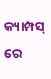କ୍ୟାମ୍ପସ୍ ରେ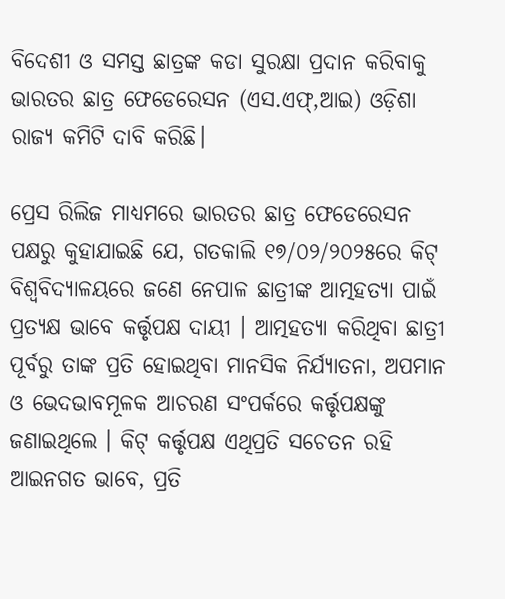ବିଦେଶୀ ଓ ସମସ୍ତ ଛାତ୍ରଙ୍କ କଡା ସୁରକ୍ଷା ପ୍ରଦାନ କରିବାକୁ ଭାରତର ଛାତ୍ର ଫେଡେରେସନ (ଏସ.ଏଫ୍,ଆଇ) ଓଡ଼ିଶା ରାଜ୍ୟ କମିଟି ଦାବି କରିଛି।

ପ୍ରେସ ରିଲିଜ ମାଧ୍ୟମରେ ଭାରତର ଛାତ୍ର ଫେଡେରେସନ ପକ୍ଷରୁ କୁହାଯାଇଛି ଯେ, ଗତକାଲି ୧୭/୦୨/୨୦୨୫ରେ କିଟ୍ ବିଶ୍ଵବିଦ୍ୟାଳୟରେ ଜଣେ ନେପାଳ ଛାତ୍ରୀଙ୍କ ଆତ୍ମହତ୍ୟା ପାଇଁ ପ୍ରତ୍ୟକ୍ଷ ଭାବେ କର୍ତ୍ତୃପକ୍ଷ ଦାୟୀ । ଆତ୍ମହତ୍ୟା କରିଥିବା ଛାତ୍ରୀ ପୂର୍ବରୁ ତାଙ୍କ ପ୍ରତି ହୋଇଥିବା ମାନସିକ ନିର୍ଯ୍ୟାତନା, ଅପମାନ ଓ ଭେଦଭାବମୂଳକ ଆଚରଣ ସଂପର୍କରେ କର୍ତ୍ତୃପକ୍ଷଙ୍କୁ ଜଣାଇଥିଲେ । କିଟ୍ କର୍ତ୍ତୃପକ୍ଷ ଏଥିପ୍ରତି ସଚେତନ ରହି ଆଇନଗତ ଭାବେ, ପ୍ରତି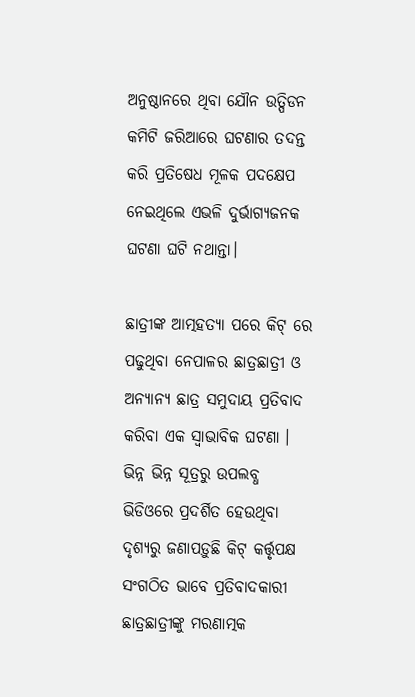ଅନୁଷ୍ଠାନରେ ଥିବା ଯୌନ ଉତ୍ପିଡନ କମିଟି ଜରିଆରେ ଘଟଣାର ତଦନ୍ତ କରି ପ୍ରତିଷେଧ ମୂଳକ ପଦକ୍ଷେପ ନେଇଥିଲେ ଏଭଳି ଦୁର୍ଭାଗ୍ୟଜନକ ଘଟଣା ଘଟି ନଥାନ୍ତା।

ଛାତ୍ରୀଙ୍କ ଆତ୍ମହତ୍ୟା ପରେ କିଟ୍ ରେ ପଢୁଥିବା ନେପାଳର ଛାତ୍ରଛାତ୍ରୀ ଓ ଅନ୍ୟାନ୍ୟ ଛାତ୍ର ସମୁଦାୟ ପ୍ରତିବାଦ କରିବା ଏକ ସ୍ବାଭାବିକ ଘଟଣା । ଭିନ୍ନ ଭିନ୍ନ ସୂତ୍ରରୁ ଉପଲବ୍ଧ ଭିଡିଓରେ ପ୍ରଦର୍ଶିତ ହେଉଥିବା ଦୃଶ୍ୟରୁ ଜଣାପଡ଼ୁଛି କିଟ୍ କର୍ତ୍ତୃପକ୍ଷ ସଂଗଠିତ ଭାବେ ପ୍ରତିବାଦକାରୀ ଛାତ୍ରଛାତ୍ରୀଙ୍କୁ ମରଣାତ୍ମକ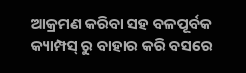ଆକ୍ରମଣ କରିବା ସହ ବଳପୂର୍ବକ କ୍ୟାମ୍ପସ୍ ରୁ ବାହାର କରି ବସରେ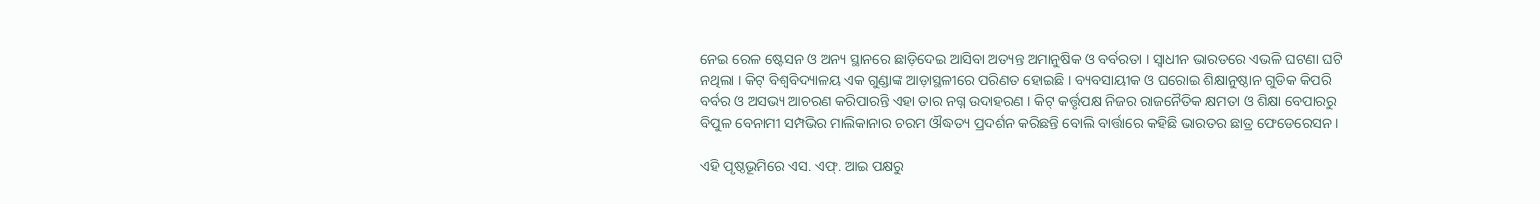ନେଇ ରେଳ ଷ୍ଟେସନ ଓ ଅନ୍ୟ ସ୍ଥାନରେ ଛାଡ଼ିଦେଇ ଆସିବା ଅତ୍ୟନ୍ତ ଅମାନୁଷିକ ଓ ବର୍ବରତା । ସ୍ବାଧୀନ ଭାରତରେ ଏଭଳି ଘଟଣା ଘଟି ନଥିଲା । କିଟ୍ ବିଶ୍ୱବିଦ୍ୟାଳୟ ଏକ ଗୁଣ୍ଡାଙ୍କ ଆଡ଼ାସ୍ଥଳୀରେ ପରିଣତ ହୋଇଛି । ବ୍ୟବସାୟୀକ ଓ ଘରୋଇ ଶିକ୍ଷାନୁଷ୍ଠାନ ଗୁଡିକ କିପରି ବର୍ବର ଓ ଅସଭ୍ୟ ଆଚରଣ କରିପାରନ୍ତି ଏହା ତାର ନଗ୍ନ ଉଦାହରଣ । କିଟ୍ କର୍ତ୍ତୃପକ୍ଷ ନିଜର ରାଜନୈତିକ କ୍ଷମତା ଓ ଶିକ୍ଷା ବେପାରରୁ ବିପୁଳ ବେନାମୀ ସମ୍ପଭିର ମାଲିକାନାର ଚରମ ଔଦ୍ଧତ୍ୟ ପ୍ରଦର୍ଶନ କରିଛନ୍ତି ବୋଲି ବାର୍ତ୍ତାରେ କହିଛି ଭାରତର ଛାତ୍ର ଫେଡେରେସନ।

ଏହି ପୃଷ୍ଠଭୂମିରେ ଏସ. ଏଫ୍. ଆଇ ପକ୍ଷରୁ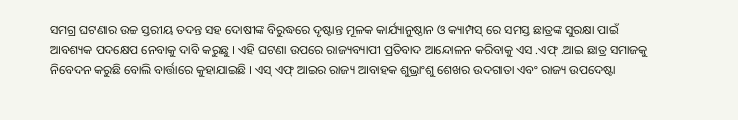ସମଗ୍ର ଘଟଣାର ଉଚ୍ଚ ସ୍ତରୀୟ ତଦନ୍ତ ସହ ଦୋଷୀଙ୍କ ବିରୁଦ୍ଧରେ ଦୃଷ୍ଟାନ୍ତ ମୂଳକ କାର୍ଯ୍ୟାନୁଷ୍ଠାନ ଓ କ୍ୟାମ୍ପସ୍ ରେ ସମସ୍ତ ଛାତ୍ରଙ୍କ ସୁରକ୍ଷା ପାଇଁ ଆବଶ୍ୟକ ପଦକ୍ଷେପ ନେବାକୁ ଦାବି କରୁଛୁ । ଏହି ଘଟଣା ଉପରେ ରାଜ୍ୟବ୍ୟାପୀ ପ୍ରତିବାଦ ଆନ୍ଦୋଳନ କରିବାକୁ ଏସ .ଏଫ୍ .ଆଇ ଛାତ୍ର ସମାଜକୁ ନିବେଦନ କରୁଛି ବୋଲି ବାର୍ତ୍ତାରେ କୁହାଯାଇଛି । ଏସ୍ ଏଫ୍ ଆଇର ରାଜ୍ୟ ଆବାହକ ଶୁଭ୍ରାଂଶୁ ଶେଖର ଉଦଗାତା ଏବଂ ରାଜ୍ୟ ଉପଦେଷ୍ଟା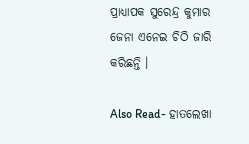ପ୍ରାଧ୍ୟାପକ ସୁରେନ୍ଦ୍ର କୁମାର ଜେନା ଏନେଇ ଚିଠି ଜାରି କରିଛନ୍ତି ।

Also Read- ହାତଲେଖା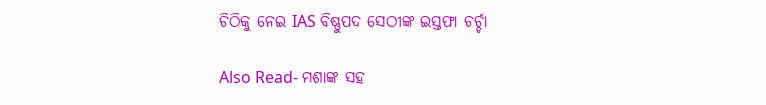ଚିଠିକୁ ନେଇ IAS ବିଷ୍ଣୁପଦ ସେଠୀଙ୍କ ଇସ୍ତଫା ଚର୍ଚ୍ଚା

Also Read- ମଶାଙ୍କ ସହ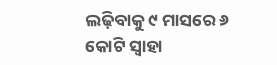ଲଢ଼ିବାକୁ ୯ ମାସରେ ୬ କୋଟି ସ୍ୱାହା